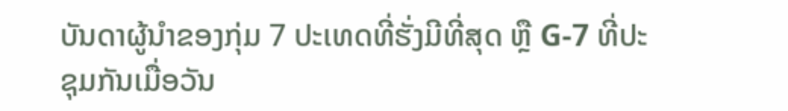ບັນດາຜູ້ນຳຂອງກຸ່ມ 7 ປະເທດທີ່ຮັ່ງມີທີ່ສຸດ ຫຼື G-7 ທີ່ປະຊຸມກັນເມື່ອວັນ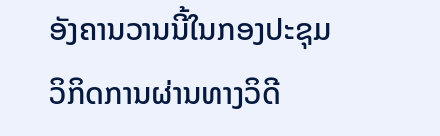ອັງຄານວານນີ້ໃນກອງປະຊຸມວິກິດການຜ່ານທາງວິດີ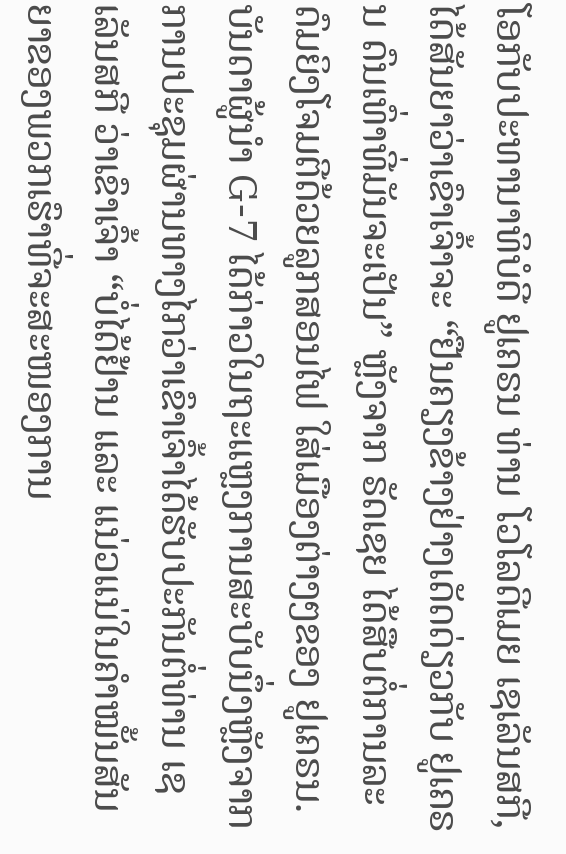ໂອກັບປະທານາທິບໍດີ ຢູເຄຣນ ທ່ານ ໂວໂລດີເມຍ ເຊເລັນສກີ, ໄດ້ສັນຍາວ່າເຂົາເຈົ້າຈະ “ຢືນຄຽງຂ້າງຢ່າງເດັດດ່ຽວກັບ ຢູເຄຣນ ດົນເທົ່າທີ່ມັນຈະເປັນ” ຫຼັງຈາກ ຣັດເຊຍ ໄດ້ສືບຕໍ່ການລະດົມຍິງໂຈມຕີດ້ວຍລູກສອນໄຟ ໃສ່ເມືອງຕ່າງໆຂອງ ຢູເຄຣນ.
ບັນດາຜູ້ນຳ G-7 ໄດ້ກ່າວໃນຖະແຫຼງການສະບັບນຶ່ງຫຼັງຈາກການປະຊຸມຜ່ານທາງໄກວ່າເຂົາເຈົ້າໄດ້ຮັບປະກັນຕໍ່ທ່ານ ເຊເລັນສກີ ວ່າເຂົາເຈົ້າ “ບໍ່ໄດ້ຢ້ານ ແລະ ແນ່ວແນ່ໃນຄຳໝັ້ນສັນຍາຂອງພວກເຮົາທີ່ຈະສະໜອງການ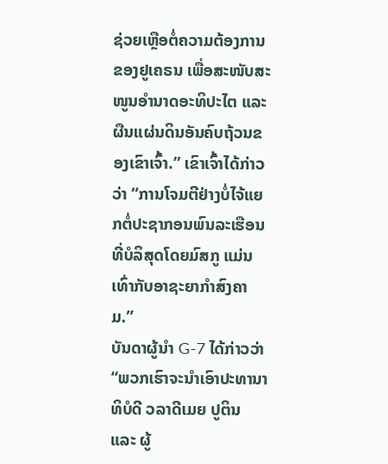ຊ່ວຍເຫຼືອຕໍ່ຄວາມຕ້ອງການຂອງຢູເຄຣນ ເພື່ອສະໜັບສະໜູນອຳນາດອະທິປະໄຕ ແລະ ຜືນແຜ່ນດິນອັນຄົບຖ້ວນຂອງເຂົາເຈົ້າ.” ເຂົາເຈົ້າໄດ້ກ່າວວ່າ “ການໂຈມຕີຢ່າງບໍ່ໄຈ້ແຍກຕໍ່ປະຊາກອນພົນລະເຮືອນທີ່ບໍລິສຸດໂດຍມົສກູ ແມ່ນເທົ່າກັບອາຊະຍາກຳສົງຄາມ.”
ບັນດາຜູ້ນຳ G-7 ໄດ້ກ່າວວ່າ “ພວກເຮົາຈະນຳເອົາປະທານາທິບໍດີ ວລາດີເມຍ ປູຕິນ ແລະ ຜູ້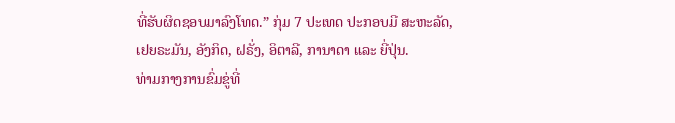ທີ່ຮັບຜິດຊອບມາລົງໂທດ.” ກຸ່ມ 7 ປະເທດ ປະກອບມີ ສະຫະລັດ, ເຢຍຣະມັນ, ອັງກິດ, ຝຣັ່ງ, ອິຕາລີ, ການາດາ ແລະ ຍີ່ປຸ່ນ.
ທ່າມກາງການຂົ່ມຂູ່ທີ່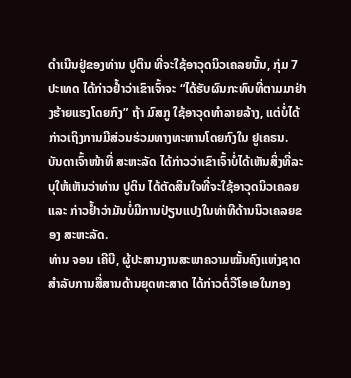ດຳເນີນຢູ່ຂອງທ່ານ ປູຕິນ ທີ່ຈະໃຊ້ອາວຸດນິວເຄລຍນັ້ນ, ກຸ່ມ 7 ປະເທດ ໄດ້ກ່າວຢ້ຳວ່າເຂົາເຈົ້າຈະ “ໄດ້ຮັບຜົນກະທົບທີ່ຕາມມາຢ່າງຮ້າຍແຮງໂດຍກົງ” ຖ້າ ມົສກູ ໃຊ້ອາວຸດທຳລາຍລ້າງ, ແຕ່ບໍ່ໄດ້ກ່າວເຖິງການມີສ່ວນຮ່ວມທາງທະຫານໂດຍກົງໃນ ຢູເຄຣນ.
ບັນດາເຈົ້າໜ້າທີ່ ສະຫະລັດ ໄດ້ກ່າວວ່າເຂົາເຈົ້າບໍ່ໄດ້ເຫັນສິ່ງທີ່ລະບຸໃຫ້ເຫັນວ່າທ່ານ ປູຕິນ ໄດ້ຕັດສິນໃຈທີ່ຈະໃຊ້ອາວຸດນິວເຄລຍ ແລະ ກ່າວຢ້ຳວ່າມັນບໍ່ມີການປ່ຽນແປງໃນທ່າທີດ້ານນິວເຄລຍຂອງ ສະຫະລັດ.
ທ່ານ ຈອນ ເຄີບີ, ຜູ້ປະສານງານສະພາຄວາມໝັ້ນຄົງແຫ່ງຊາດສຳລັບການສື່ສານດ້ານຍຸດທະສາດ ໄດ້ກ່າວຕໍ່ວີໂອເອໃນກອງ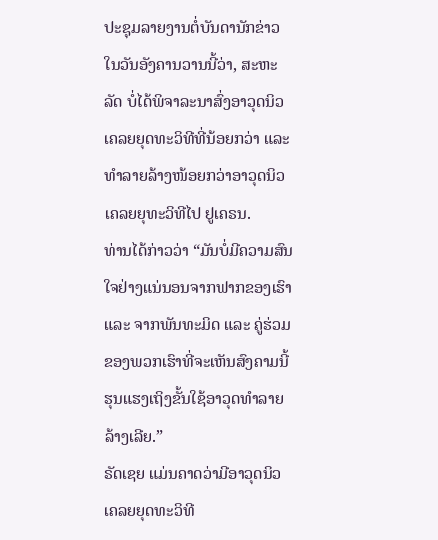ປະຊຸມລາຍງານຕໍ່ບັນດານັກຂ່າວໃນວັນອັງຄານວານນີ້ວ່າ, ສະຫະລັດ ບໍ່ໄດ້ພິຈາລະນາສົ່ງອາວຸດນິວເຄລຍຍຸດທະວິທີທີ່ນ້ອຍກວ່າ ແລະ ທຳລາຍລ້າງໜ້ອຍກວ່າອາວຸດນິວເຄລຍຍຸທະວິທີໄປ ຢູເຄຣນ.
ທ່ານໄດ້ກ່າວວ່າ “ມັນບໍ່ມີຄວາມສົນໃຈຢ່າງແນ່ນອນຈາກຟາກຂອງເຮົາ ແລະ ຈາກພັນທະມິດ ແລະ ຄູ່ຮ່ວມຂອງພວກເຮົາທີ່ຈະເຫັນສົງຄາມນີ້ຮຸນແຮງເຖິງຂັ້ນໃຊ້ອາວຸດທຳລາຍລ້າງເລີຍ.”
ຣັດເຊຍ ແມ່ນຄາດວ່າມີອາວຸດນິວເຄລຍຍຸດທະວິທີ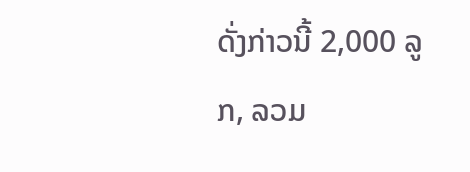ດັ່ງກ່າວນີ້ 2,000 ລູກ, ລວມ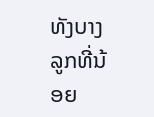ທັງບາງລູກທີ່ນ້ອຍ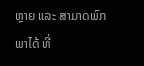ຫຼາຍ ແລະ ສາມາດພົກພາໄດ້ ທີ່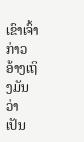ເຂົາເຈົ້າກ່າວອ້າງເຖິງມັນວ່າ ເປັນ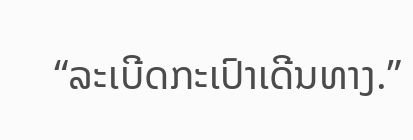“ລະເບີດກະເປົາເດີນທາງ.”